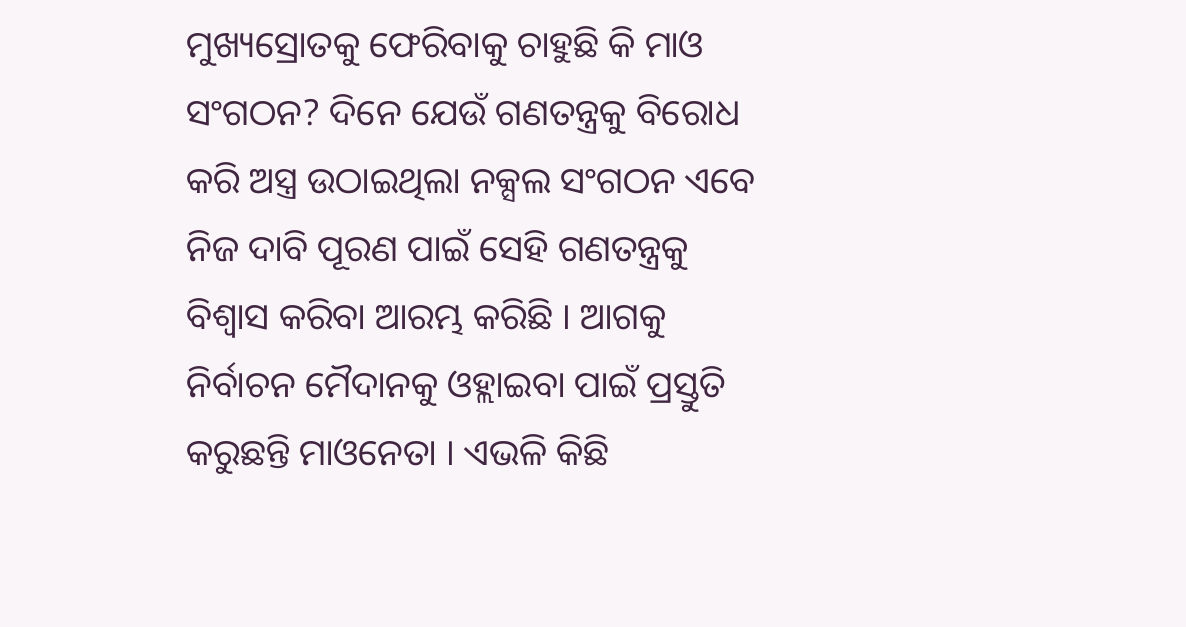ମୁଖ୍ୟସ୍ରୋତକୁ ଫେରିବାକୁ ଚାହୁଛି କି ମାଓ ସଂଗଠନ? ଦିନେ ଯେଉଁ ଗଣତନ୍ତ୍ରକୁ ବିରୋଧ କରି ଅସ୍ତ୍ର ଉଠାଇଥିଲା ନକ୍ସଲ ସଂଗଠନ ଏବେ ନିଜ ଦାବି ପୂରଣ ପାଇଁ ସେହି ଗଣତନ୍ତ୍ରକୁ ବିଶ୍ଵାସ କରିବା ଆରମ୍ଭ କରିଛି । ଆଗକୁ ନିର୍ବାଚନ ମୈଦାନକୁ ଓହ୍ଲାଇବା ପାଇଁ ପ୍ରସ୍ତୁତି କରୁଛନ୍ତି ମାଓନେତା । ଏଭଳି କିଛି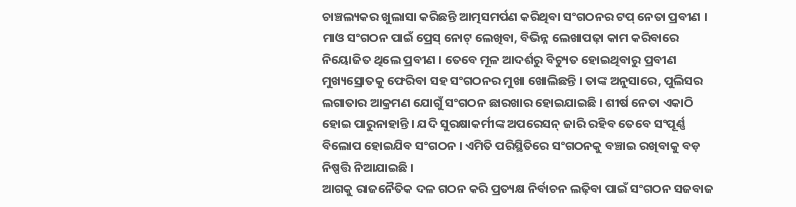ଚାଞ୍ଚଲ୍ୟକର ଖୁଲାସା କରିଛନ୍ତି ଆତ୍ମସମର୍ପଣ କରିଥିବା ସଂଗଠନର ଟପ୍ ନେତା ପ୍ରବୀଣ ।
ମାଓ ସଂଗଠନ ପାଇଁ ପ୍ରେସ୍ ନୋଟ୍ ଲେଖିବା, ବିଭିନ୍ନ ଲେଖାପଢ଼ା କାମ କରିବାରେ ନିୟୋଜିତ ଥିଲେ ପ୍ରବୀଣ । ତେବେ ମୂଳ ଆଦର୍ଶରୁ ବିଚ୍ୟୁତ ହୋଇଥିବାରୁ ପ୍ରବୀଣ ମୁଖ୍ୟସ୍ରୋତକୁ ଫେରିବା ସହ ସଂଗଠନର ମୁଖା ଖୋଲିଛନ୍ତି । ତାଙ୍କ ଅନୁସାରେ, ପୁଲିସର ଲଗାତାର ଆକ୍ରମଣ ଯୋଗୁଁ ସଂଗଠନ ଛାରଖାର ହୋଇଯାଇଛି । ଶୀର୍ଷ ନେତା ଏକାଠି ହୋଇ ପାରୁନାହାନ୍ତି । ଯଦି ସୁରକ୍ଷାକର୍ମୀଙ୍କ ଅପରେସନ୍ ଜାରି ରହିବ ତେବେ ସଂପୂର୍ଣ୍ଣ ବିଲୋପ ହୋଇଯିବ ସଂଗଠନ । ଏମିତି ପରିସ୍ଥିତିରେ ସଂଗଠନକୁ ବଞ୍ଚାଇ ରଖିବାକୁ ବଡ଼ ନିଷ୍ପତ୍ତି ନିଆଯାଇଛି ।
ଆଗକୁ ରାଜନୈତିକ ଦଳ ଗଠନ କରି ପ୍ରତ୍ୟକ୍ଷ ନିର୍ବାଚନ ଲଢ଼ିବା ପାଇଁ ସଂଗଠନ ସଜବାଜ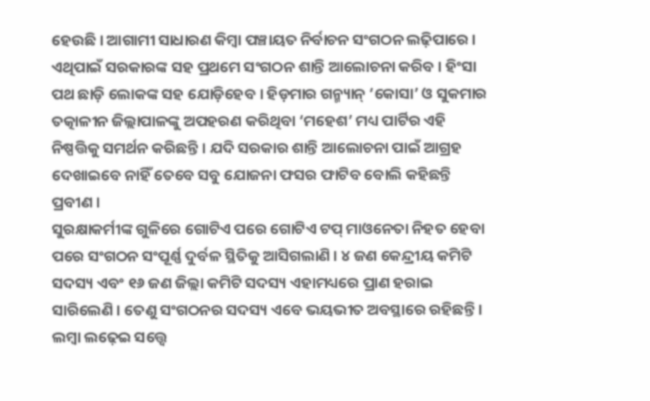ହେଉଛି । ଆଗାମୀ ସାଧାରଣ କିମ୍ବା ପଞ୍ଚାୟତ ନିର୍ବାଚନ ସଂଗଠନ ଲଢ଼ିପାରେ । ଏଥିପାଇଁ ସରକାରଙ୍କ ସହ ପ୍ରଥମେ ସଂଗଠନ ଶାନ୍ତି ଆଲୋଚନା କରିବ । ହିଂସା ପଥ ଛାଡ଼ି ଲୋକଙ୍କ ସହ ଯୋଡ଼ିହେବ । ହିଡ଼ମାର ଗନ୍ମ୍ୟାନ୍ ‘କୋସା’ ଓ ସୁକମାର ତତ୍କାଳୀନ ଜିଲ୍ଲାପାଳଙ୍କୁ ଅପହରଣ କରିଥିବା ‘ମହେଶ’ ମଧ୍ୟ ପାର୍ଟିର ଏହି ନିଷ୍ପତ୍ତିକୁ ସମର୍ଥନ କରିଛନ୍ତି । ଯଦି ସରକାର ଶାନ୍ତି ଆଲୋଚନା ପାଇଁ ଆଗ୍ରହ ଦେଖାଇବେ ନାହିଁ ତେବେ ସବୁ ଯୋଜନା ଫସର ଫାଟିବ ବୋଲି କହିଛନ୍ତି ପ୍ରବୀଣ ।
ସୁରକ୍ଷାକର୍ମୀଙ୍କ ଗୁଳିରେ ଗୋଟିଏ ପରେ ଗୋଟିଏ ଟପ୍ ମାଓନେତା ନିହତ ହେବା ପରେ ସଂଗଠନ ସଂପୂର୍ଣ୍ଣ ଦୁର୍ବଳ ସ୍ଥିତିକୁ ଆସିଗଲାଣି । ୪ ଜଣ କେନ୍ଦ୍ରୀୟ କମିଟି ସଦସ୍ୟ ଏବଂ ୧୬ ଜଣ ଜିଲ୍ଲା କମିଟି ସଦସ୍ୟ ଏହାମଧ୍ୟରେ ପ୍ରାଣ ହରାଇ ସାରିଲେଣି । ତେଣୁ ସଂଗଠନର ସଦସ୍ୟ ଏବେ ଭୟଭୀତ ଅବସ୍ଥାରେ ରହିଛନ୍ତି । ଲମ୍ବା ଲଢ଼େଇ ସତ୍ତ୍ବେ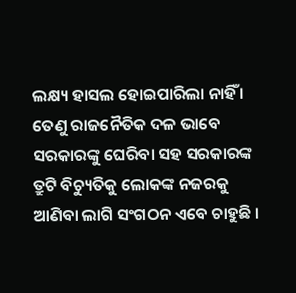ଲକ୍ଷ୍ୟ ହାସଲ ହୋଇପାରିଲା ନାହିଁ । ତେଣୁ ରାଜନୈତିକ ଦଳ ଭାବେ ସରକାରଙ୍କୁ ଘେରିବା ସହ ସରକାରଙ୍କ ତ୍ରୁଟି ବିଚ୍ୟୁତିକୁ ଲୋକଙ୍କ ନଜରକୁ ଆଣିବା ଲାଗି ସଂଗଠନ ଏବେ ଚାହୁଛି ।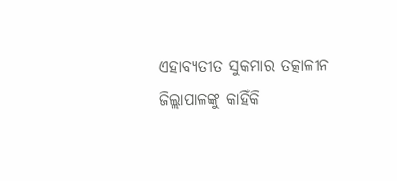ଏହାବ୍ୟତୀତ ସୁକମାର ତତ୍କାଳୀନ ଜିଲ୍ଲାପାଳଙ୍କୁ କାହିଁକି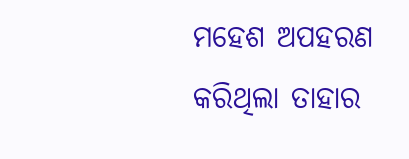ମହେଶ ଅପହରଣ କରିଥିଲା ତାହାର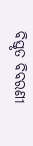ବିସ୍ତୃତ ବିବରଣୀ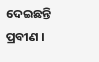ଦେଇଛନ୍ତି ପ୍ରବୀଣ ।